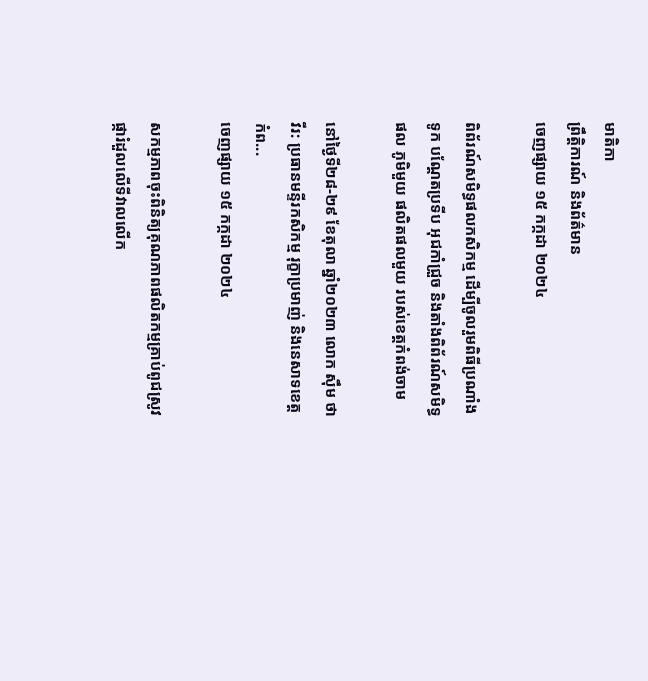មាតិកា
ព្រឹត្តិការណ៍ និងព័ត៌មាន
ចេញផ្សាយ ១៥ កក្កដា ២០២៤

ពិព័រណ៍សមិទ្ធផលកសិកម្ម ដើម្បីចូលរួមពិធីប្រណាំងទូក បណ្តែតប្រទីប អុជកាំជ្រួច និងតាំងពិព័រណ៍សមិទ្ធផល ភូមិមួយ ផលិតផលមួយ របស់ខេត្តកំពង់ចាម

នៅថ្ងៃទី២៨-២៩ ខែតុលា ឆ្នាំ២០២៣ លោក ស៊ឹម ថាវីរ: ប្រធានមន្ទីរកសិកម្ម រុក្ខាប្រមាញ់ និងនេសាទខេត្តកំព...
ចេញផ្សាយ ១៥ កក្កដា ២០២៤

សកម្មភាពចុះពិនិត្យគុណភាពផលិតកម្មគ្រាប់ពូជស្រូវផ្ការំដួលលើទីវាលលើក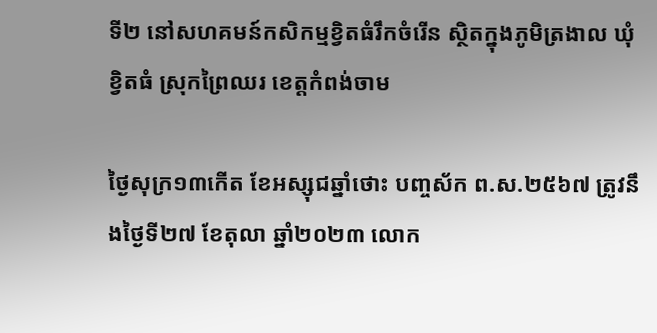ទី២ នៅសហគមន៍កសិកម្មខ្វិតធំរឹកចំរើន ស្ថិតក្នុងភូមិត្រងាល ឃុំខ្វិតធំ ស្រុកព្រៃឈរ ខេត្តកំពង់ចាម

ថ្ងៃសុក្រ១៣កើត ខែអស្សុជឆ្នាំថោះ បញ្ចស័ក ព.ស.២៥៦៧ ត្រូវនឹងថ្ងៃទី២៧ ខែតុលា ឆ្នាំ២០២៣ លោក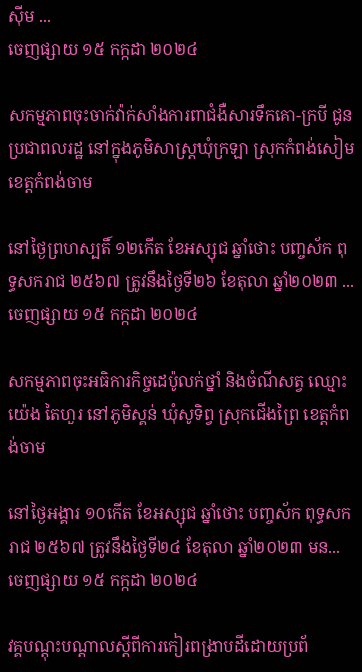ស៊ីម ...
ចេញផ្សាយ ១៥ កក្កដា ២០២៤

សកម្មភាពចុះចាក់វ៉ាក់សាំងការពាជំងឺសារទឹកគោ-ក្របី ជូនប្រជាពលរដ្ឋ នៅក្នុងភូមិសាស្រ្តឃុំក្រឡា ស្រុកកំពង់សៀម ខេត្តកំពង់ចាម

នៅថ្ងៃព្រហស្បតិ៍ ១២កើត ខែអស្សុជ ឆ្នាំថោះ បញ្ចស័ក ពុទ្ធសករាជ ២៥៦៧ ត្រូវនឹងថ្ងៃទី២៦ ខែតុលា ឆ្នាំ២០២៣ ...
ចេញផ្សាយ ១៥ កក្កដា ២០២៤

សកម្មភាពចុះអធិការកិច្ចដេប៉ូលក់ថ្នាំ និងចំណីសត្វ ឈ្មោះ យ៉េង តៃហួរ នៅភូមិស្គន់ ឃុំសូទិព្វ ស្រុកជើងព្រៃ ខេត្តកំពង់ចាម

នៅថ្ងៃអង្គារ ១០កើត ខែអស្សុជ ឆ្នាំថោះ បញ្ចស័ក ពុទ្ធសករាជ ២៥៦៧ ត្រូវនឹងថ្ងៃទី២៤ ខែតុលា ឆ្នាំ២០២៣ មន...
ចេញផ្សាយ ១៥ កក្កដា ២០២៤

វគ្គបណ្តុះបណ្តាលស្តីពីការកៀរពង្រាបដីដោយប្រព័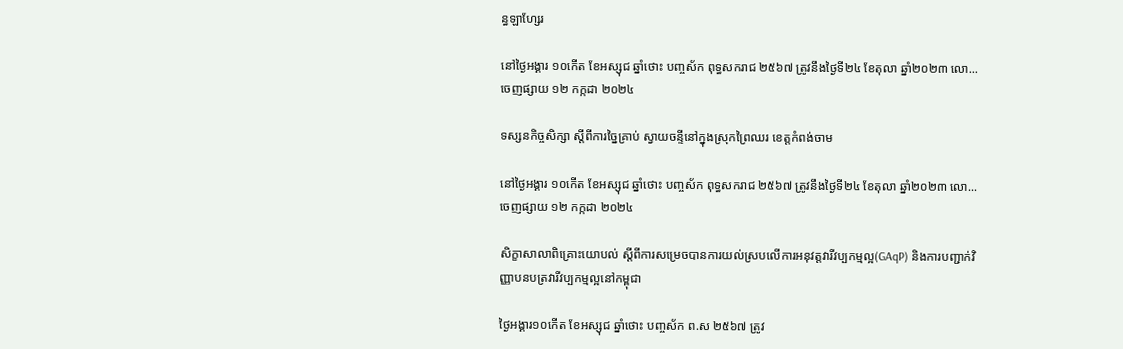ន្ធឡាហ្សែរ

នៅថ្ងៃអង្គារ ១០កើត ខែអស្សុជ ឆ្នាំថោះ បញ្ចស័ក ពុទ្ធសករាជ ២៥៦៧ ត្រូវនឹងថ្ងៃទី២៤ ខែតុលា ឆ្នាំ២០២៣ លោ...
ចេញផ្សាយ ១២ កក្កដា ២០២៤

ទស្សនកិច្ចសិក្សា ស្តីពីការច្នៃគ្រាប់ ស្វាយចន្ទីនៅក្នុងស្រុកព្រៃឈរ ខេត្តកំពង់ចាម

នៅថ្ងៃអង្គារ ១០កើត ខែអស្សុជ ឆ្នាំថោះ បញ្ចស័ក ពុទ្ធសករាជ ២៥៦៧ ត្រូវនឹងថ្ងៃទី២៤ ខែតុលា ឆ្នាំ២០២៣ លោ...
ចេញផ្សាយ ១២ កក្កដា ២០២៤

សិក្ខាសាលាពិគ្រោះយោបល់ ស្តីពីការសម្រេចបានការយល់ស្របលើការអនុវត្តវារីវប្បកម្មល្អ(GAqP) និងការបញ្ជាក់វិញ្ញាបនបត្រវារីវប្បកម្មល្អនៅកម្ពុជា

ថ្ងៃអង្គារ១០កើត ខែអស្សុជ ឆ្នាំថោះ បញ្ចស័ក ព.ស ២៥៦៧ ត្រូវ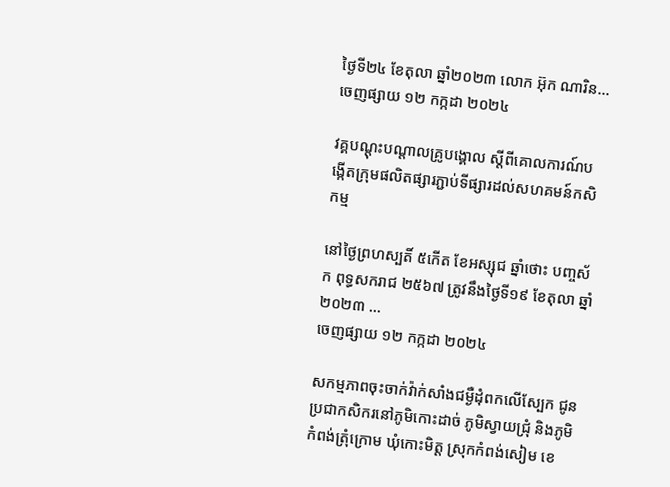ថ្ងៃទី២៤ ខែតុលា ឆ្នាំ២០២៣ លោក អ៊ុក ណារិន...
ចេញផ្សាយ ១២ កក្កដា ២០២៤

វគ្គបណ្តុះបណ្តាលគ្រូបង្គោល ស្តីពីគោលការណ៍បង្កើតក្រុមផលិតផ្សារភ្ជាប់ទីផ្សារដល់សហគមន៍កសិកម្ម

នៅថ្ងៃព្រហស្បតិ៍ ៥កើត ខែអស្សុជ ឆ្នាំថោះ បញ្ចស័ក ពុទ្ធសករាជ ២៥៦៧ ត្រូវនឹងថ្ងៃទី១៩ ខែតុលា ឆ្នាំ២០២៣ ...
ចេញផ្សាយ ១២ កក្កដា ២០២៤

សកម្មភាពចុះចាក់វ៉ាក់សាំងជម្ងឺដុំពកលើស្បែក ជូនប្រជាកសិករនៅភូមិកោះដាច់ ភូមិស្វាយជ្រុំ និងភូមិកំពង់ត្រុំក្រោម ឃុំកោះមិត្ត ស្រុកកំពង់សៀម ខេ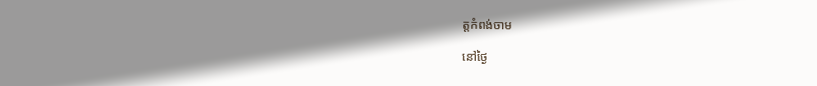ត្តកំពង់ចាម

នៅថ្ងៃ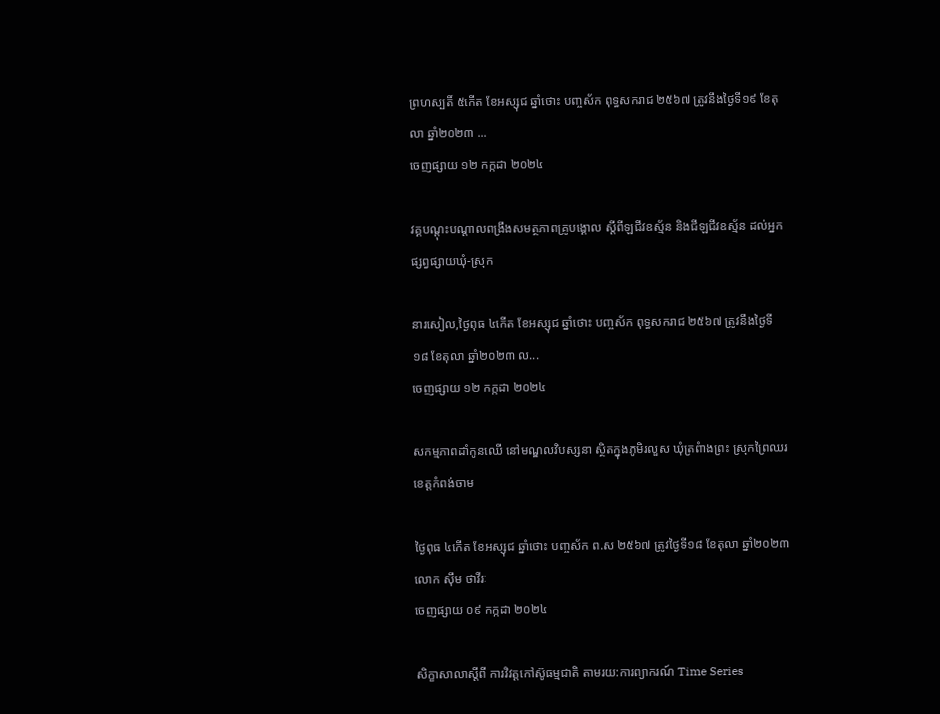ព្រហស្បតិ៍ ៥កើត ខែអស្សុជ ឆ្នាំថោះ បញ្ចស័ក ពុទ្ធសករាជ ២៥៦៧ ត្រូវនឹងថ្ងៃទី១៩ ខែតុលា ឆ្នាំ២០២៣ ...
ចេញផ្សាយ ១២ កក្កដា ២០២៤

វគ្គបណ្តុះបណ្តាលពង្រឹងសមត្ថភាពគ្រូបង្គោល ស្តីពីឡជីវឧស្ម័ន និងជីឡជីវឧស្ម័ន ដល់អ្នកផ្សព្វផ្សាយឃុំ-ស្រុក

នារសៀល,ថ្ងៃពុធ ៤កើត ខែអស្សុជ ឆ្នាំថោះ បញ្ចស័ក ពុទ្ធសករាជ ២៥៦៧ ត្រូវនឹងថ្ងៃទី១៨ ខែតុលា ឆ្នាំ២០២៣ ល...
ចេញផ្សាយ ១២ កក្កដា ២០២៤

សកម្មភាពដាំកូនឈើ នៅមណ្ឌលវិបស្សនា ស្ថិតក្នុងភូមិរលួស ឃុំត្រពំាងព្រះ ស្រុកព្រៃឈរ ខេត្តកំពង់ចាម

ថ្ងៃពុធ ៤កើត ខែអស្សុជ ឆ្នាំថោះ បញ្ចស័ក ព.ស ២៥៦៧ ត្រូវថ្ងៃទី១៨ ខែតុលា ឆ្នាំ២០២៣ លោក ស៊ឹម ថាវីរៈ
ចេញផ្សាយ ០៩ កក្កដា ២០២៤

សិក្ខាសាលាស្តីពី ការវិវត្តកៅស៊ូធម្មជាតិ តាមរយ:ការព្យាករណ៍ Time Series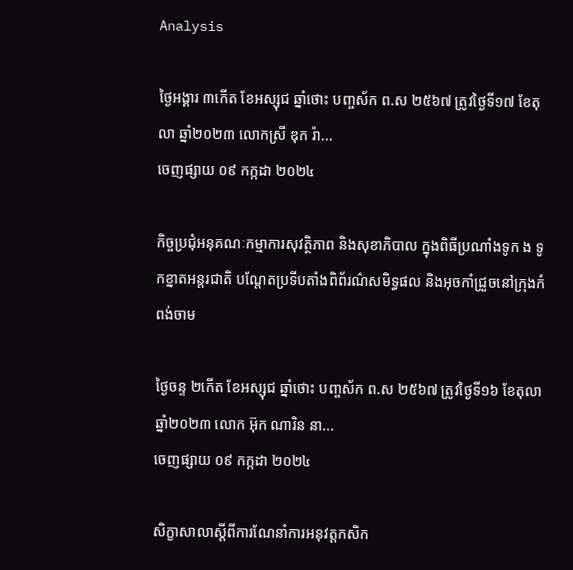Analysis

ថ្ងៃអង្គារ ៣កើត ខែអស្សុជ ឆ្នាំថោះ បញ្ចស័ក ព.ស ២៥៦៧ ត្រូវថ្ងៃទី១៧ ខែតុលា ឆ្នាំ២០២៣ លោកស្រី ឌុក រ៉ា...
ចេញផ្សាយ ០៩ កក្កដា ២០២៤

កិច្ចប្រជុំអនុគណៈកម្មាការសុវត្ថិភាព និងសុខាភិបាល ក្នុងពិធីប្រណាំងទូក ង ទូកខ្នាតអន្តរជាតិ បណ្តែតប្រទីបតាំងពិព័រណ៌សមិទ្ធផល និងអុចកាំជ្រួចនៅក្រុងកំពង់ចាម

ថ្ងៃចន្ទ ២កើត ខែអស្សុជ ឆ្នាំថោះ បញ្ចស័ក ព.ស ២៥៦៧ ត្រូវថ្ងៃទី១៦ ខែតុលា ឆ្នាំ២០២៣ លោក អ៊ុក ណារិន នា...
ចេញផ្សាយ ០៩ កក្កដា ២០២៤

សិក្ខាសាលាស្តីពីការណែនាំការអនុវត្តកសិក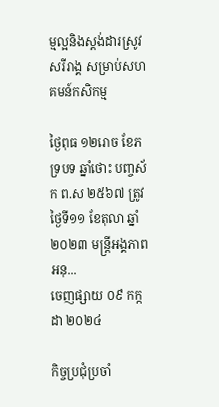ម្មល្អនិងស្តង់ដារស្រូវសរីរាង្គ សម្រាប់សហគមន៍កសិកម្ម

ថ្ងៃពុធ ១២រោច ខែភទ្របទ ឆ្នាំថោះ បញ្ចស័ក ព.ស ២៥៦៧ ត្រូវថ្ងៃទី១១ ខែតុលា ឆ្នាំ២០២៣ មន្ត្រីអង្គភាពអនុ...
ចេញផ្សាយ ០៩ កក្កដា ២០២៤

កិច្ចប្រជុំប្រចាំ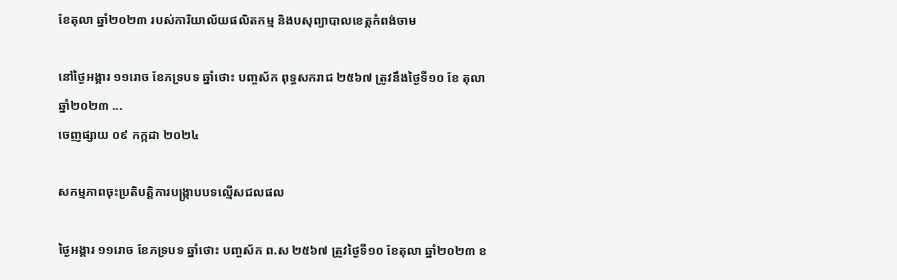ខែតុលា ឆ្នាំ២០២៣ របស់ការិយាល័យផលិតកម្ម និងបសុព្យាបាលខេត្តកំពង់ចាម

នៅថ្ងៃអង្គារ ១១រោច ខែភទ្របទ ឆ្នាំថោះ បញ្ចស័ក ពុទ្ធសករាជ ២៥៦៧ ត្រូវនឹងថ្ងៃទី១០ ខែ តុលា ឆ្នាំ២០២៣ ...
ចេញផ្សាយ ០៩ កក្កដា ២០២៤

សកម្មភាពចុះប្រតិបត្តិការបង្រ្កាបបទល្មើសជលផល

ថ្ងៃអង្គារ ១១រោច ខែភទ្របទ ឆ្នាំថោះ បញ្ចស័ក ព.ស ២៥៦៧ ត្រូវថ្ងៃទី១០ ខែតុលា ឆ្នាំ២០២៣ ខ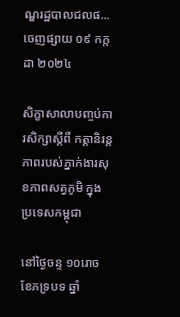ណ្ឌរដ្ឋបាលជលផ...
ចេញផ្សាយ ០៩ កក្កដា ២០២៤

សិក្ខាសាលាបញ្ចប់ការសិក្សាស្តីពី កត្តានិរន្តភាពរបស់ភ្នាក់ងារសុខភាពសត្វភូមិ ក្នុងប្រទេសកម្ពុជា

នៅថ្ងៃចន្ទ ១០រោច ខែភទ្របទ ឆ្នាំ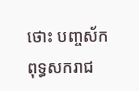ថោះ បញ្ចស័ក ពុទ្ធសករាជ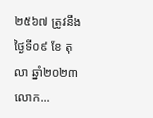២៥៦៧ ត្រូវនឹងថ្ងៃទី០៩ ខែ តុលា ឆ្នាំ២០២៣ លោក...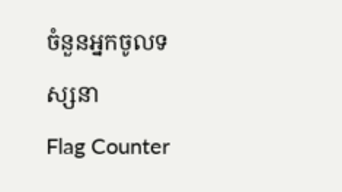ចំនួនអ្នកចូលទស្សនា
Flag Counter